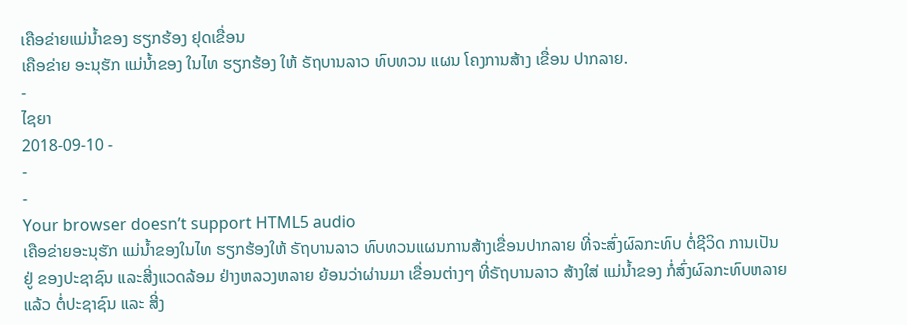ເຄືອຂ່າຍແມ່ນໍ້າຂອງ ຮຽກຮ້ອງ ຢຸດເຂື່ອນ
ເຄືອຂ່າຍ ອະນຸຮັກ ແມ່ນໍ້າຂອງ ໃນໄທ ຮຽກຮ້ອງ ໃຫ້ ຣັຖບານລາວ ທົບທວນ ແຜນ ໂຄງການສ້າງ ເຂື່ອນ ປາກລາຍ.
-
ໄຊຍາ
2018-09-10 -
-
-
Your browser doesn’t support HTML5 audio
ເຄືອຂ່າຍອະນຸຮັກ ແມ່ນໍ້າຂອງໃນໄທ ຮຽກຮ້ອງໃຫ້ ຣັຖບານລາວ ທົບທວນແຜນການສ້າງເຂື່ອນປາກລາຍ ທີ່ຈະສົ່ງຜົລກະທົບ ຕໍ່ຊີວິດ ການເປັນຢູ່ ຂອງປະຊາຊົນ ແລະສີ່ງແວດລ້ອມ ຢ່າງຫລວງຫລາຍ ຍ້ອນວ່າຜ່ານມາ ເຂື່ອນຕ່າງໆ ທີ່ຣັຖບານລາວ ສ້າງໃສ່ ແມ່ນໍ້າຂອງ ກໍ່ສົ່ງຜົລກະທົບຫລາຍແລ້ວ ຕໍ່ປະຊາຊົນ ແລະ ສີ່ງ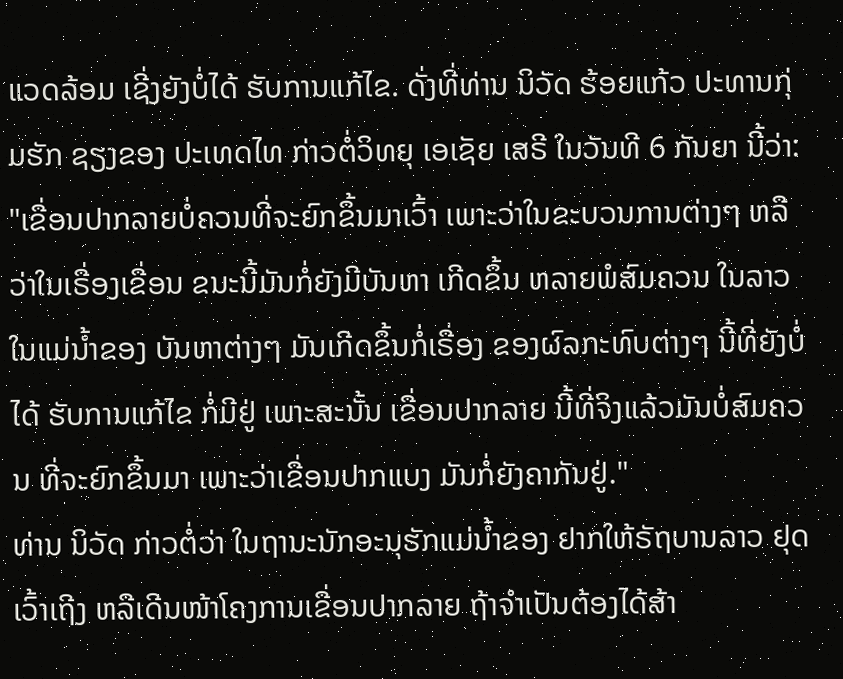ແວດລ້ອມ ເຊີ່ງຍັງບໍ່ໄດ້ ຮັບການແກ້ໄຂ. ດັ່ງທີ່ທ່ານ ນິວັດ ຮ້ອຍແກ້ວ ປະທານກຸ່ມຮັກ ຊຽງຂອງ ປະເທດໄທ ກ່າວຕໍ່ວິທຍຸ ເອເຊັຍ ເສຣີ ໃນວັນທີ 6 ກັນຍາ ນີ້ວ່າ:
"ເຂື່ອນປາກລາຍບໍ່ຄວນທີ່ຈະຍົກຂຶ້ນມາເວົ້າ ເພາະວ່າໃນຂະບວນການຕ່າງໆ ຫລືວ່າໃນເຣື່ອງເຂື່ອນ ຂນະນີ້ມັນກໍ່ຍັງມີບັນຫາ ເກີດຂຶ້ນ ຫລາຍພໍສົມຄວນ ໃນລາວ ໃນແມ່ນໍ້າຂອງ ບັນຫາຕ່າງໆ ມັນເກີດຂຶ້ນກໍ່ເຣື່ອງ ຂອງຜົລກະທົບຕ່າງໆ ນີ້ທີ່ຍັງບໍ່ໄດ້ ຮັບການແກ້ໄຂ ກໍ່ມີຢູ່ ເພາະສະນັ້ນ ເຂື່ອນປາກລາຍ ນີ້ທີ່ຈິງແລ້ວມັນບໍ່ສົມຄວນ ທີ່ຈະຍົກຂຶ້ນມາ ເພາະວ່າເຂື່ອນປາກແບງ ມັນກໍ່ຍັງຄາກັນຢູ່."
ທ່ານ ນິວັດ ກ່າວຕໍ່ວ່າ ໃນຖານະນັກອະນຸຮັກແມ່ນໍ້າຂອງ ຢາກໃຫ້ຣັຖບານລາວ ຢຸດເວົ້າເຖີງ ຫລືເດີນໜ້າໂຄງການເຂື່ອນປາກລາຍ ຖ້າຈຳເປັນຕ້ອງໄດ້ສ້າ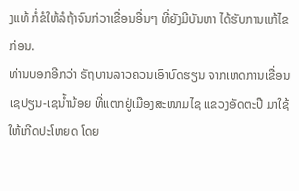ງແທ້ ກໍ່ຂໍໃຫ້ລໍຖ້າຈົນກ່ວາເຂື່ອນອື່ນໆ ທີ່ຍັງມີບັນຫາ ໄດ້ຮັບການແກ້ໄຂກ່ອນ.
ທ່ານບອກອີກວ່າ ຣັຖບານລາວຄວນເອົາບົດຮຽນ ຈາກເຫດການເຂື່ອນເຊປຽນ-ເຊນໍ້ານ້ອຍ ທີ່ແຕກຢູ່ເມືອງສະໜາມໄຊ ແຂວງອັດຕະປື ມາໃຊ້ໃຫ້ເກີດປະໂຫຍດ ໂດຍ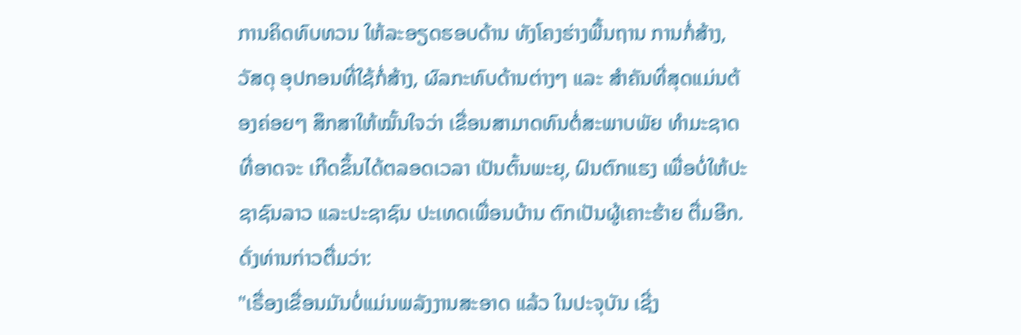ການຄິດທົບທວນ ໃຫ້ລະອຽດຮອບດ້ານ ທັງໂຄງຮ່າງພື້ນຖານ ການກໍ່ສ້າງ, ວັສດຸ ອຸປກອນທີ່ໃຊ້ກໍ່ສ້າງ, ຜົລກະທົບດ້ານຕ່າງໆ ແລະ ສຳຄັນທີ່ສຸດແມ່ນຕ້ອງຄ່ອຍໆ ສຶກສາໃຫ້ໝັ້ນໃຈວ່າ ເຂື່ອນສາມາດທົນຕໍ່ສະພາບພັຍ ທຳມະຊາດ ທີ່ອາດຈະ ເກີດຂຶ້ນໄດ້ຕລອດເວລາ ເປັນຕົ້ນພະຍຸ, ຝົນຕົກແຮງ ເພື່ອບໍ່ໃຫ້ປະຊາຊົນລາວ ແລະປະຊາຊົນ ປະເທດເພື່ອນບ້ານ ຕົກເປັນຜູ້ເຄາະຮ້າຍ ຕື່ມອີກ. ດັ່ງທ່ານກ່າວຕື່ມວ່າ:
"ເຣື່ອງເຂື່ອນມັນບໍ່ແມ່ນພລັງງານສະອາດ ແລ້ວ ໃນປະຈຸບັນ ເຊີ່ງ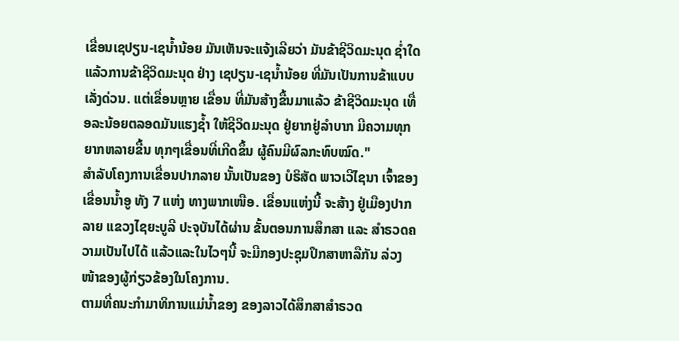ເຂື່ອນເຊປຽນ-ເຊນໍ້ານ້ອຍ ມັນເຫັນຈະແຈ້ງເລີຍວ່າ ມັນຂ້າຊີວິດມະນຸດ ຊໍ່າໃດ ແລ້ວການຂ້າຊີວິດມະນຸດ ຢ່າງ ເຊປຽນ-ເຊນໍ້ານ້ອຍ ທີ່ມັນເປັນການຂ້າແບບເລັ່ງດ່ວນ. ແຕ່ເຂື່ອນຫຼາຍ ເຂື່ອນ ທີ່ມັນສ້າງຂື້ນມາແລ້ວ ຂ້າຊີວິດມະນຸດ ເທື່ອລະນ້ອຍຕລອດມັນແຮງຊໍ້າ ໃຫ້ຊີວິດມະນຸດ ຢູ່ຍາກຢູ່ລຳບາກ ມີຄວາມທຸກຍາກຫລາຍຂື້ນ ທຸກໆເຂື່ອນທີ່ເກີດຂຶ້ນ ຜູ້ຄົນມີຜົລກະທົບໝົດ."
ສຳລັບໂຄງການເຂື່ອນປາກລາຍ ນັ້ນເປັນຂອງ ບໍຣິສັດ ພາວເວີໄຊນາ ເຈົ້າຂອງເຂື່ອນນໍ້າອູ ທັງ 7 ແຫ່ງ ທາງພາກເໜືອ. ເຂື່ອນແຫ່ງນີ້ ຈະສ້າງ ຢູ່ເມືອງປາກລາຍ ແຂວງໄຊຍະບູລີ ປະຈຸບັນໄດ້ຜ່ານ ຂັ້ນຕອນການສຶກສາ ແລະ ສຳຣວດຄວາມເປັນໄປໄດ້ ແລ້ວແລະໃນໄວໆນີ້ ຈະມີກອງປະຊຸມປຶກສາຫາລືກັນ ລ່ວງໜ້າຂອງຜູ້ກ່ຽວຂ້ອງໃນໂຄງການ.
ຕາມທີ່ຄນະກຳມາທິການແມ່ນໍ້າຂອງ ຂອງລາວໄດ້ສຶກສາສຳຣວດ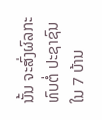ນັ້ນ ຈະສົ່ງຜົລກະທົບຕໍ່ ປະຊາຊົນໃນ 7 ບ້ານ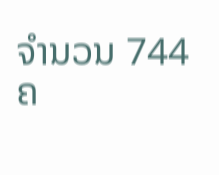ຈຳນວນ 744 ຄ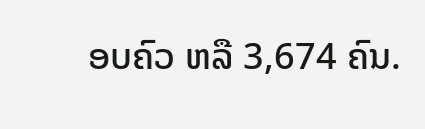ອບຄົວ ຫລື 3,674 ຄົນ.